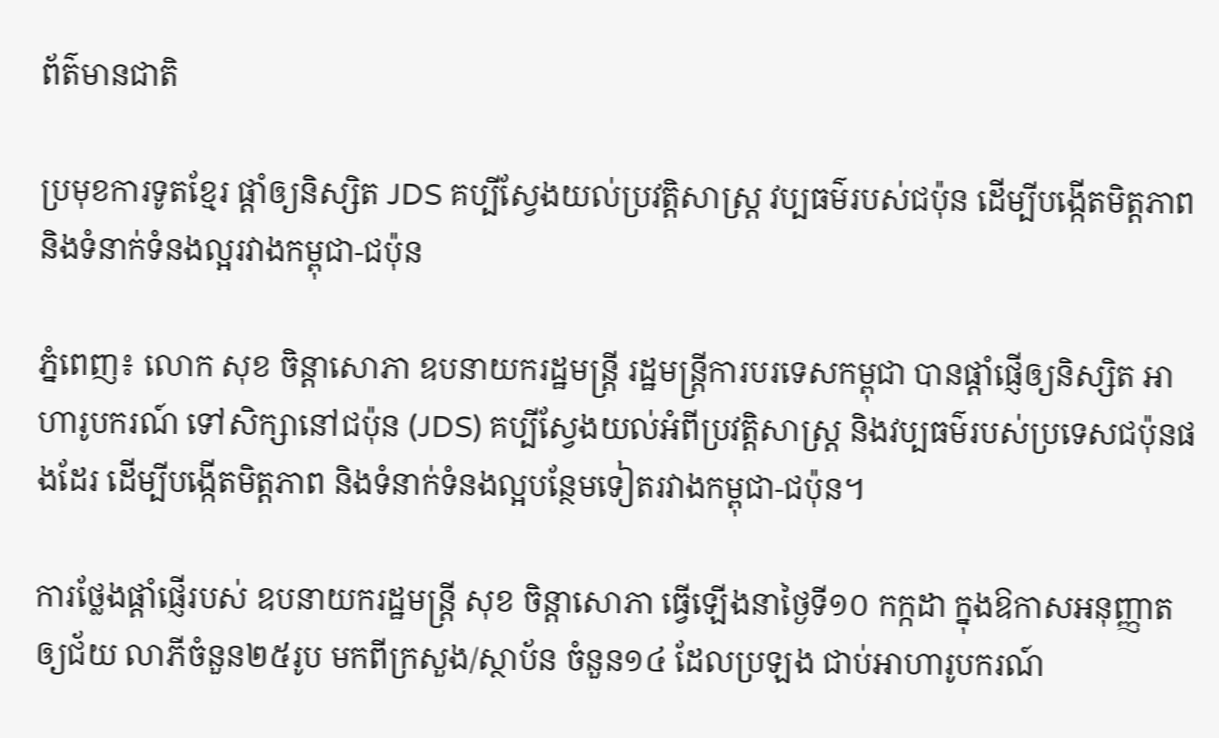ព័ត៌មានជាតិ

ប្រមុខការទូតខ្មែរ ផ្តាំឲ្យនិស្សិត JDS គប្បីស្វែងយល់ប្រវត្តិសាស្រ្ត វប្បធម៌របស់ជប៉ុន ដើម្បីបង្កើតមិត្តភាព និងទំនាក់ទំនងល្អរវាងកម្ពុជា-ជប៉ុន

ភ្នំពេញ៖ លោក សុខ ចិន្ដាសោភា ឧបនាយករដ្ឋមន្ត្រី រដ្ឋមន្ត្រីការបរទេសកម្ពុជា បានផ្តាំផ្ញើឲ្យនិស្សិត អាហារូបករណ៍ ទៅសិក្សានៅជប៉ុន (JDS) គប្បីស្វែងយល់អំពីប្រវត្តិសាស្រ្ត និងវប្បធម៌របស់ប្រទេសជប៉ុនផងដែរ ដើម្បីបង្កើតមិត្តភាព និងទំនាក់ទំនងល្អបន្ថែមទៀតរវាងកម្ពុជា-ជប៉ុន។

ការថ្លែងផ្ដាំផ្ញើរបស់ ឧបនាយករដ្ឋមន្ត្រី សុខ ចិន្ដាសោភា ធ្វើឡើងនាថ្ងៃទី១០ កក្កដា ក្នុងឱកាសអនុញ្ញាតឲ្យជ័យ លាភីចំនួន២៥រូប មកពីក្រសួង/ស្ថាប័ន ចំនួន១៤ ដែលប្រឡង ជាប់អាហារូបករណ៍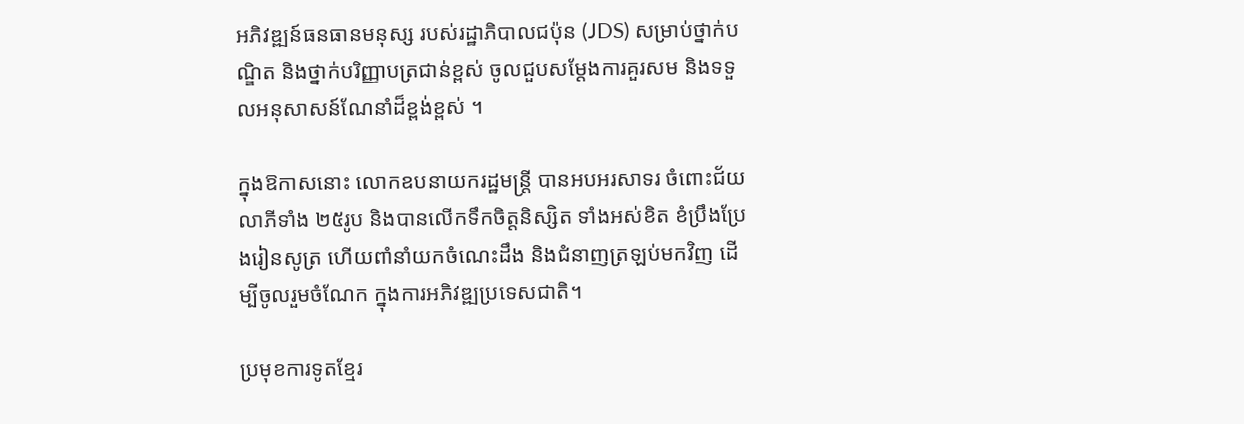អភិវឌ្ឍន៍ធនធានមនុស្ស របស់រដ្ឋាភិបាលជប៉ុន (JDS) សម្រាប់ថ្នាក់បណ្ឌិត និងថ្នាក់បរិញ្ញាបត្រជាន់ខ្ពស់ ចូលជួបសម្តែងការគួរសម និងទទួលអនុសាសន៍ណែនាំដ៏ខ្ពង់ខ្ពស់ ។

ក្នុងឱកាសនោះ លោកឧបនាយករដ្ឋមន្រ្តី បានអបអរសាទរ ចំពោះជ័យលាភីទាំង ២៥រូប និងបានលើកទឹកចិត្តនិស្សិត ទាំងអស់ខិត ខំប្រឹងប្រែងរៀនសូត្រ ហើយពាំនាំយកចំណេះដឹង និងជំនាញត្រឡប់មកវិញ ដើម្បីចូលរួមចំណែក ក្នុងការអភិវឌ្ឍប្រទេសជាតិ។

ប្រមុខការទូតខ្មែរ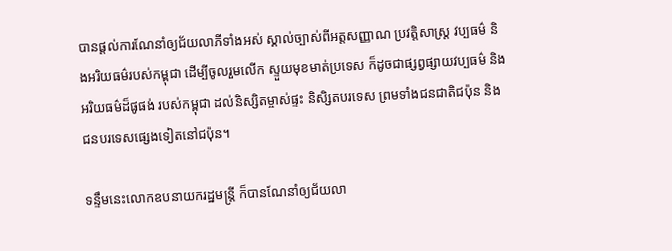បានផ្តល់ការណែនាំឲ្យជ័យលាភីទាំងអស់ ស្គាល់ច្បាស់ពីអត្តសញ្ញាណ ប្រវត្តិសាស្រ្ត វប្បធម៌ និងអរិយធម៌របស់កម្ពុជា ដើម្បីចូលរួមលើក ស្ទួយមុខមាត់ប្រទេស ក៏ដូចជាផ្សព្វផ្សាយវប្បធម៌ និងអរិយធម៌ដ៏ផូផង់ របស់កម្ពុជា ដល់និស្សិតម្ចាស់ផ្ទះ និសិ្សតបរទេស ព្រមទាំងជនជាតិជប៉ុន និងជនបរទេសផ្សេងទៀតនៅជប៉ុន។

ទន្ទឹមនេះលោកឧបនាយករដ្ឋមន្រ្តី ក៏បានណែនាំឲ្យជ័យលា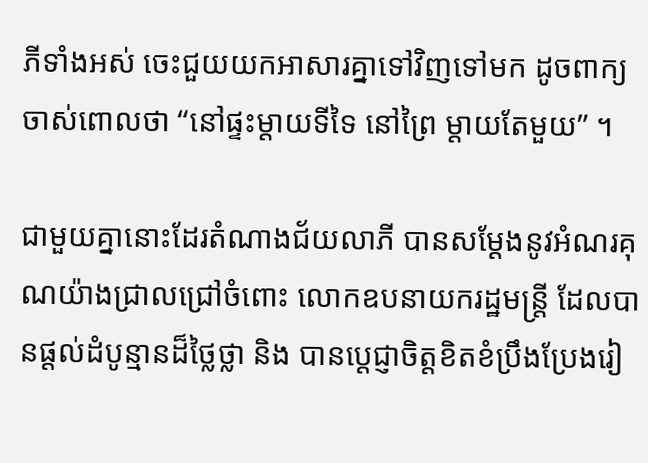ភីទាំងអស់ ចេះជួយយកអាសារគ្នាទៅវិញទៅមក ដូចពាក្យចាស់ពោលថា “នៅផ្ទះម្តាយទីទៃ នៅព្រៃ ម្តាយតែមួយ” ។

ជាមួយគ្នានោះដែរតំណាងជ័យលាភី បានសម្ដែងនូវអំណរគុណយ៉ាងជ្រាលជ្រៅចំពោះ លោកឧបនាយករដ្ឋមន្ត្រី ដែលបានផ្ដល់ដំបូន្មានដ៏ថ្លៃថ្លា និង បានប្ដេជ្ញាចិត្តខិតខំប្រឹងប្រែងរៀ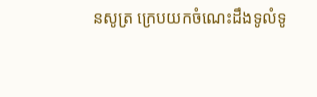នសូត្រ ក្រេបយកចំណេះដឹងទូលំទូ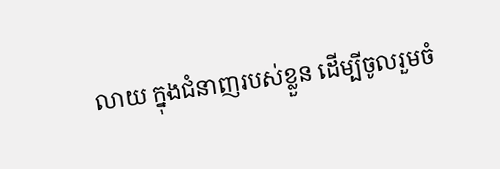លាយ ក្នុងជំនាញរបស់ខ្លួន ដើម្បីចូលរួមចំ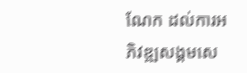ណែក ដល់ការអភិវឌ្ឍសង្គមសេ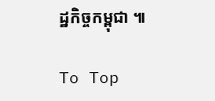ដ្ឋកិច្ចកម្ពុជា ៕

To Top